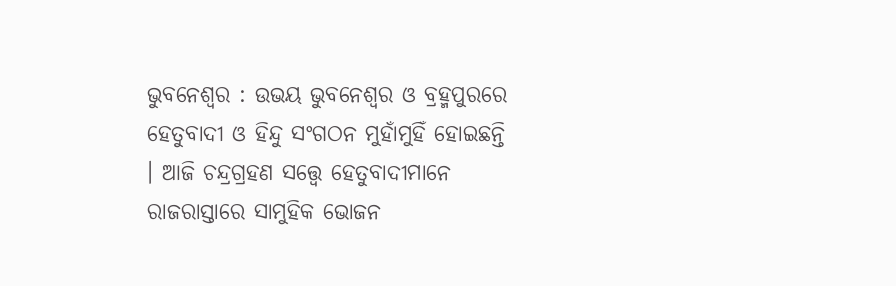ଭୁବନେଶ୍ୱର : ଉଭୟ ଭୁବନେଶ୍ୱର ଓ ବ୍ରହ୍ମପୁରରେ ହେତୁବାଦୀ ଓ ହିନ୍ଦୁ ସଂଗଠନ ମୁହାଁମୁହିଁ ହୋଇଛନ୍ତି । ଆଜି ଚନ୍ଦ୍ରଗ୍ରହଣ ସତ୍ତ୍ୱେ ହେତୁବାଦୀମାନେ ରାଜରାସ୍ତାରେ ସାମୁହିକ ଭୋଜନ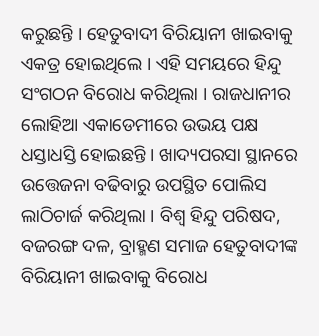କରୁଛନ୍ତି । ହେତୁବାଦୀ ବିରିୟାନୀ ଖାଇବାକୁ ଏକତ୍ର ହୋଇଥିଲେ । ଏହି ସମୟରେ ହିନ୍ଦୁ ସଂଗଠନ ବିରୋଧ କରିଥିଲା । ରାଜଧାନୀର ଲୋହିଆ ଏକାଡେମୀରେ ଉଭୟ ପକ୍ଷ ଧସ୍ତାଧସ୍ତି ହୋଇଛନ୍ତି । ଖାଦ୍ୟପରସା ସ୍ଥାନରେ ଉତ୍ତେଜନା ବଢିବାରୁ ଉପସ୍ଥିତ ପୋଲିସ ଲାଠିଚାର୍ଜ କରିଥିଲା । ବିଶ୍ୱ ହିନ୍ଦୁ ପରିଷଦ, ବଜରଙ୍ଗ ଦଳ, ବ୍ରାହ୍ମଣ ସମାଜ ହେତୁବାଦୀଙ୍କ ବିରିୟାନୀ ଖାଇବାକୁ ବିରୋଧ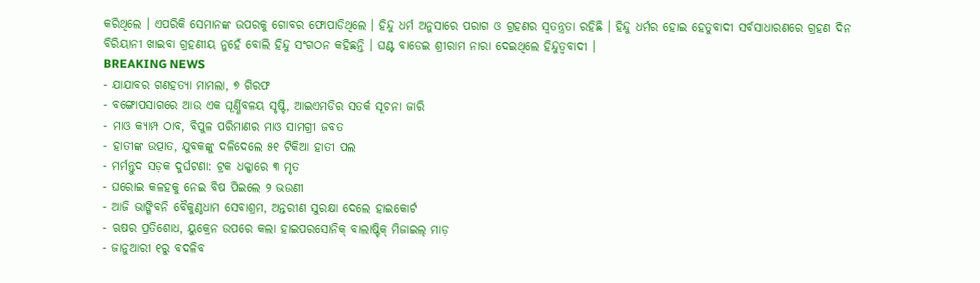କରିଥିଲେ । ଏପରିକି ସେମାନଙ୍କ ଉପରକୁ ଗୋବର ଫୋପାଡିଥିଲେ । ହିନ୍ଦୁ ଧର୍ମ ଅନୁସାରେ ପରାଗ ଓ ଗ୍ରହଣର ସ୍ୱତନ୍ତ୍ରତା ରହିଛି । ହିନ୍ଦୁ ଧର୍ମର ହୋଇ ହେତୁବାଦୀ ସର୍ବସାଧାରଣରେ ଗ୍ରହଣ ଦିନ ବିରିୟାନୀ ଖାଇବା ଗ୍ରହଣୀୟ ନୁହେଁ ବୋଲି ହିନ୍ଦୁ ସଂଗଠନ କହିଛନ୍ତି । ଘଣ୍ଟ ବାଡେଇ ଶ୍ରୀରାମ ନାରା ଦେଇଥିଲେ ହିନ୍ଦୁତ୍ୱବାଦୀ ।
BREAKING NEWS
- ଯାଯାବର ଗଣହତ୍ୟା ମାମଲା, ୭ ଗିରଫ
- ବଙ୍ଗୋପସାଗରେ ଆଉ ଏକ ଘୂର୍ଣ୍ଣିବଳୟ ସୃଷ୍ଟି, ଆଇଏମଡିର ସତର୍କ ସୂଚନା ଜାରି
- ମାଓ କ୍ୟାମ୍ପ ଠାବ, ବିପୁଳ ପରିମାଣର ମାଓ ସାମଗ୍ରୀ ଜବତ
- ହାତୀଙ୍କ ଉତ୍ପାତ, ଯୁବକଙ୍କୁ ଦଳିଦେଲେ ୫୧ ଟିକିଆ ହାତୀ ପଲ
- ମର୍ମନ୍ତୁଦ ସଡ଼କ ଦୁର୍ଘଟଣା: ଟ୍ରକ ଧକ୍କାରେ ୩ ମୃତ
- ଘରୋଇ କଳହକୁ ନେଇ ବିଷ ପିଇଲେ ୨ ଭଉଣୀ
- ଆଜି ଭାଙ୍ଗିବନି ବୈକୁଣ୍ଠଧାମ ସେବାଶ୍ରମ, ଅନ୍ତରୀଣ ସୁରକ୍ଷା ଦେଲେ ହାଇକୋର୍ଟ
- ଋଷର ପ୍ରତିଶୋଧ, ୟୁକ୍ରେନ ଉପରେ କଲା ହାଇପରସୋନିକ୍ ବାଲାଷ୍ଟିକ୍ ମିଜାଇଲ୍ ମାଡ଼
- ଜାନୁଆରୀ ୧ରୁ ବଦଳିବ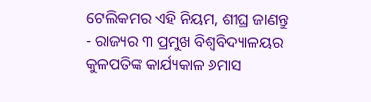ଟେଲିକମର ଏହି ନିୟମ, ଶୀଘ୍ର ଜାଣନ୍ତୁ
- ରାଜ୍ୟର ୩ ପ୍ରମୁଖ ବିଶ୍ୱବିଦ୍ୟାଳୟର କୁଳପତିଙ୍କ କାର୍ଯ୍ୟକାଳ ୬ମାସ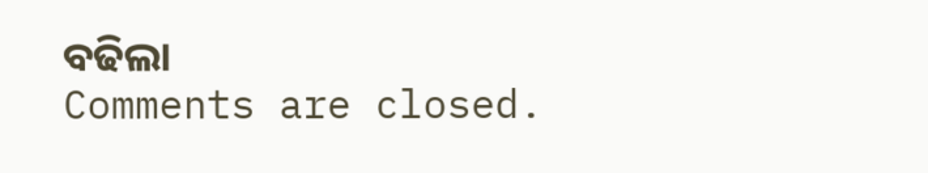ବଢିଲା
Comments are closed.